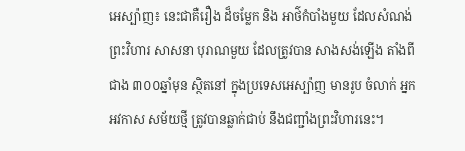អេស្ប៉ាញ៖ នេះជាគឺរឿង ដ៏ចម្លែក និង អាថ៌កំបាំងមួយ ដែលសំណង់ព្រះវិហារ សាសនា បុរាណមួយ ដែលត្រូវបាន សាងសង់ឡើង តាំងពី ជាង ៣០០ឆ្នាំមុន ស្ថិតនៅ ក្នុងប្រទេសអេស្ប៉ាញ មានរូប ចំលាក់ អ្នកអវកាស សម័យថ្មី ត្រូវបានឆ្លាក់ជាប់ នឹងជញ្ជាំងព្រះវិហារនេះ។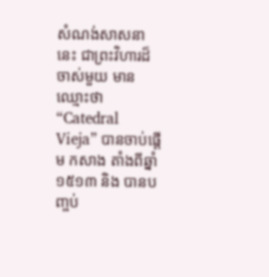សំណង់សាសនានេះ ជាព្រះវិហារដ៏ចាស់មួយ មានឈ្មោះថា “Catedral Vieja” បានចាប់ផ្តើម កសាង តាំងពីឆ្នាំ ១៥១៣ និង បានបញ្ចប់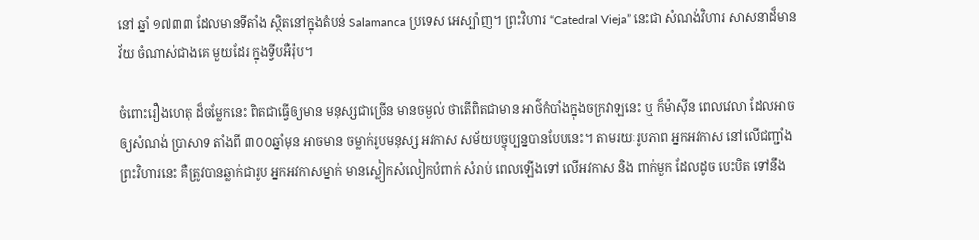នៅ ឆ្នាំ ១៧៣៣ ដែលមានទីតាំង ស្ថិតនៅក្នុងតំបន់ Salamanca ប្រទេស អេស្ប៉ាញ។ ព្រះវិហារ “Catedral Vieja” នេះជា សំណង់វិហារ សាសនាដ៏មាន វ័យ ចំណាស់ជាងគេ មួយដែរ ក្នុងទ្វីបអឺរ៉ុប។

ចំពោះរឿងហេតុ ដ៏ចម្លែកនេះ ពិតជាធ្វើឲ្យមាន មនុស្សជាច្រើន មានចម្ងល់ ថាតើពិតជាមាន អាថ៌កំបាំងក្នុងចក្រវាឡនេះ ឬ ក៏ម៉ាស៊ីន ពេលវេលា ដែលអាចឲ្យសំណង់ ប្រាសាទ តាំងពី ៣០០ឆ្នាំមុន អាចមាន ចម្លាក់រូបមនុស្ស អវកាស សម័យបច្ចុប្បន្នបានបែបនេះ។ តាមរយៈរូបភាព អ្នកអវកាស នៅលើជញ្ជាំង ព្រះវិហារនេះ គឺត្រូវបានឆ្លាក់ជារូប អ្នកអវកាសម្នាក់ មានស្លៀកសំលៀកបំពាក់ សំរាប់ ពេលឡើងទៅ លើអវកាស និង ពាក់មួក ដែលដូច បេះបិត ទៅនឹង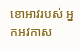ខោអាវរបស់ អ្នកអវកាស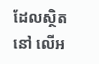ដែលស្ថិតនៅ លើអ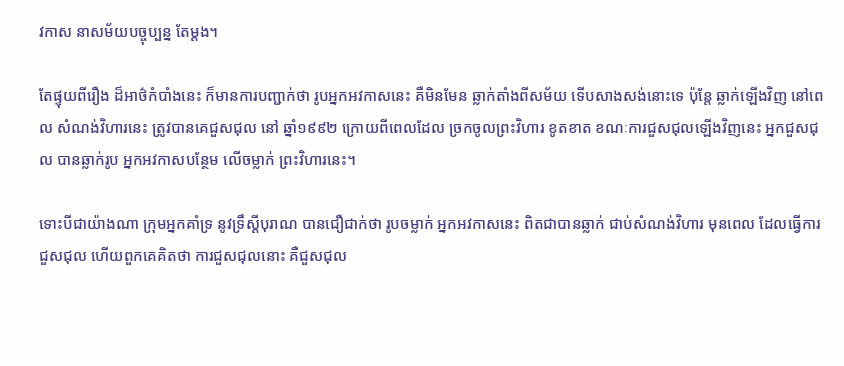វកាស នាសម័យបច្ចុប្បន្ន តែម្តង។

តែផ្ទុយពីរឿង ដ៏អាថ៌កំបាំងនេះ ក៏មានការបញ្ជាក់ថា រូបអ្នកអវកាសនេះ គឺមិនមែន ឆ្លាក់តាំងពីសម័យ ទើបសាងសង់នោះទេ ប៉ុន្តែ ឆ្លាក់ឡើងវិញ នៅពេល សំណង់វិហារនេះ ត្រូវបានគេជួសជុល នៅ ឆ្នាំ១៩៩២ ក្រោយពីពេលដែល ច្រកចូលព្រះវិហារ ខូតខាត ខណៈការជួសជុលឡើងវិញនេះ អ្នកជួសជុល បានឆ្លាក់រូប អ្នកអវកាសបន្ថែម លើចម្លាក់ ព្រះវិហារនេះ។

ទោះបីជាយ៉ាងណា ក្រុមអ្នកគាំទ្រ នូវទ្រឹស្តីបុរាណ បានជឿជាក់ថា រូបចម្លាក់ អ្នកអវកាសនេះ ពិតជាបានឆ្លាក់ ជាប់សំណង់វិហារ មុនពេល ដែលធ្វើការជួសជុល ហើយពួកគេគិតថា ការជួសជុលនោះ គឺជួសជុល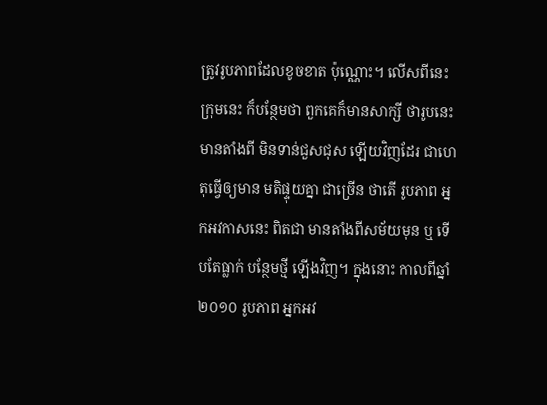ត្រូវរូបភាពដែលខូចខាត ប៉ុណ្ណោះ។ លើសពីនេះក្រុមនេះ ក៏បន្ថែមថា ពួកគេក៏មានសាក្សី ថារូបនេះ មានតាំងពី មិនទាន់ជួសជុស ឡើយវិញដែរ ជាហេតុធ្វើឲ្យមាន មតិផ្ទុយគ្នា ជាច្រើន ថាតើ រូបភាព អ្នកអវកាសនេះ ពិតជា មានតាំងពីសម័យមុន ឬ ទើបតែធ្លាក់ បន្ថែមថ្មី ឡើងវិញ។ ក្នុងនោះ កាលពីឆ្នាំ ២០១០ រូបភាព អ្នកអវ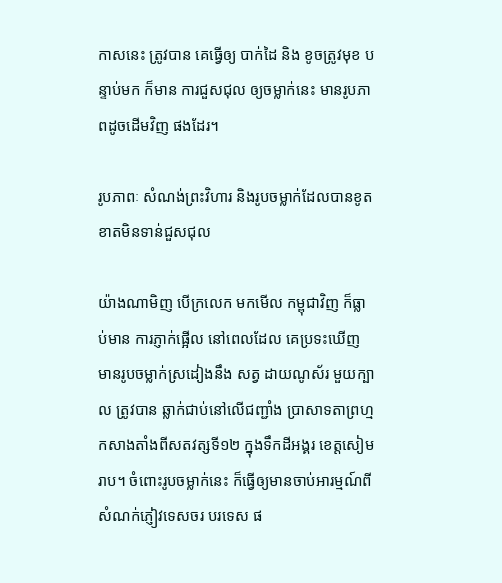កាសនេះ ត្រូវបាន គេធ្វើឲ្យ បាក់ដៃ និង ខូចត្រូវមុខ បន្ទាប់មក ក៏មាន ការជួសជុល ឲ្យចម្លាក់នេះ មានរូបភាពដូចដើមវិញ ផងដែរ។

រូបភាពៈ សំណង់ព្រះវិហារ និងរូបចម្លាក់ដែលបានខូតខាតមិនទាន់ជួសជុល

យ៉ាងណាមិញ បើក្រលេក មកមើល កម្ពុជាវិញ ក៏ធ្លាប់មាន ការភ្ញាក់ផ្អើល នៅពេលដែល គេប្រទះឃើញ មានរូបចម្លាក់ស្រដៀងនឹង សត្វ ដាយណូស័រ មួយក្បាល ត្រូវបាន ឆ្លាក់ជាប់នៅលើជញ្ជាំង ប្រាសាទតាព្រហ្ម កសាងតាំងពីសតវត្សទី១២ ក្នុងទឹកដីអង្គរ ខេត្តសៀមរាប។ ចំពោះរូបចម្លាក់នេះ ក៏ធ្វើឲ្យមានចាប់អារម្មណ៍ពី សំណក់ភ្ញៀវទេសចរ បរទេស ផ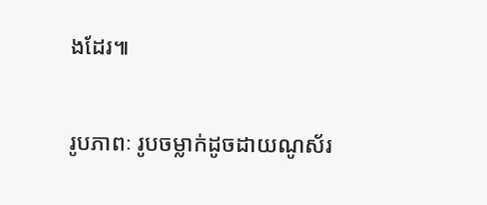ងដែរ៕

រូបភាពៈ រូបចម្លាក់ដូចដាយណូស័រ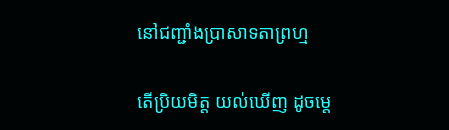នៅជញ្ជាំងប្រាសាទតាព្រហ្ម

តើប្រិយមិត្ត យល់ឃើញ ដូចម្តេ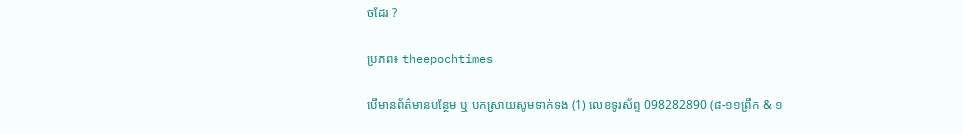ចដែរ ?

ប្រភព៖ theepochtimes

បើមានព័ត៌មានបន្ថែម ឬ បកស្រាយសូមទាក់ទង (1) លេខទូរស័ព្ទ 098282890 (៨-១១ព្រឹក & ១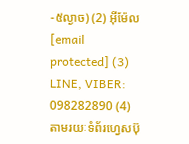-៥ល្ងាច) (2) អ៊ីម៉ែល [email protected] (3) LINE, VIBER: 098282890 (4) តាមរយៈទំព័រហ្វេសប៊ុ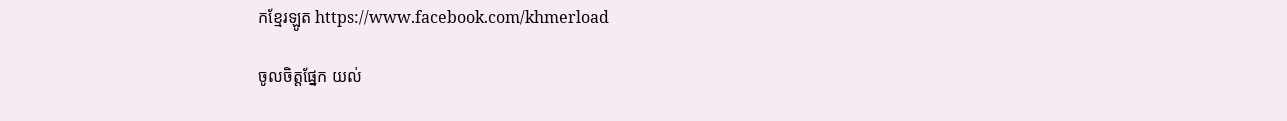កខ្មែរឡូត https://www.facebook.com/khmerload

ចូលចិត្តផ្នែក យល់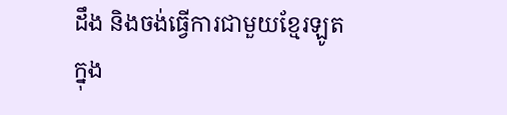ដឹង និងចង់ធ្វើការជាមួយខ្មែរឡូតក្នុង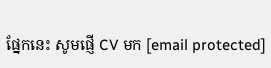ផ្នែកនេះ សូមផ្ញើ CV មក [email protected]